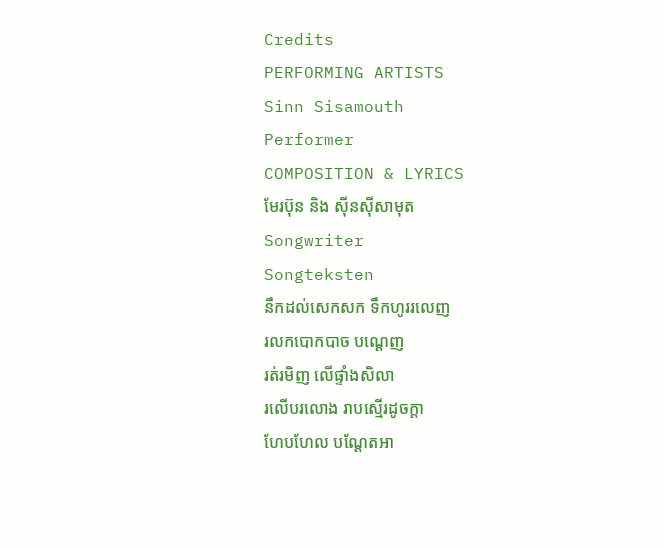Credits
PERFORMING ARTISTS
Sinn Sisamouth
Performer
COMPOSITION & LYRICS
មែរប៊ុន និង សុីនសុីសាមុត
Songwriter
Songteksten
នឹកដល់សេកសក ទឹកហូររលេញ
រលកបោកបាច បណ្តេញ
រត់រមិញ លើផ្ទាំងសិលា
រលើបរលោង រាបស្មើរដូចក្តា
ហែបហែល បណ្តែតអា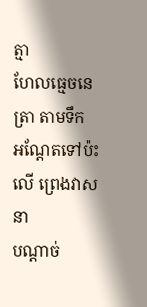ត្មា
ហែលធ្មេចនេត្រា តាមទឹក
អណ្តែតទៅប៉ះលើ ព្រេងវាសនា
បណ្តាច់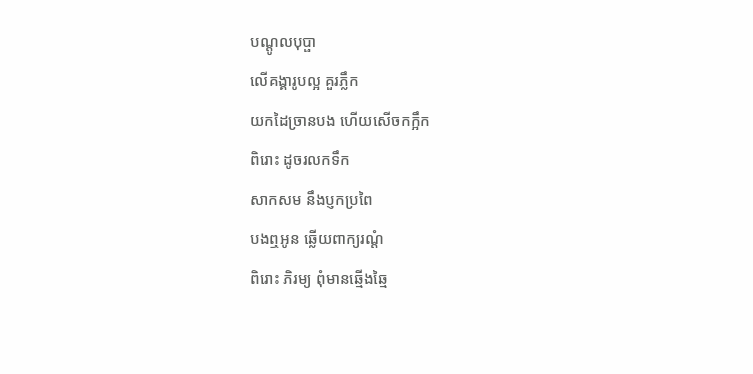បណ្តូលបុប្ផា
លើគង្គារូបល្អ គួរភ្លឹក
យកដៃច្រានបង ហើយសើចកក្អឹក
ពិរោះ ដូចរលកទឹក
សាកសម នឹងប្ញកប្រពៃ
បងឮអូន ឆ្លើយពាក្យរណ្តំ
ពិរោះ ភិរម្យ ពុំមានឆ្មើងឆ្មៃ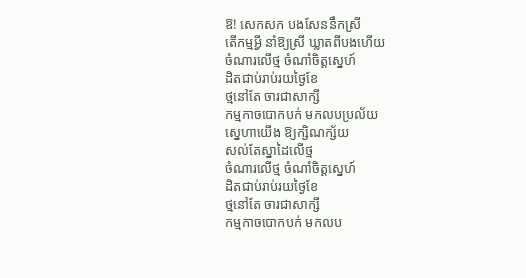ឱ! សេកសក បងសែននឹកស្រី
តើកម្មអ្វី នាំឱ្យស្រី ឃ្លាតពីបងហើយ
ចំណារលើថ្ម ចំណាំចិត្តស្នេហ៍
ដិតជាប់រាប់រយថ្ងៃខែ
ថ្មនៅតែ ចារជាសាក្សី
កម្មកាចបោកបក់ មកលបប្រល័យ
ស្នេហាយើង ឱ្យក្សិណក្ស័យ
សល់តែស្នាដៃលើថ្ម
ចំណារលើថ្ម ចំណាំចិត្តស្នេហ៍
ដិតជាប់រាប់រយថ្ងៃខែ
ថ្មនៅតែ ចារជាសាក្សី
កម្មកាចបោកបក់ មកលប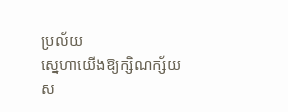ប្រល័យ
ស្នេហាយើងឱ្យក្សិណក្ស័យ
ស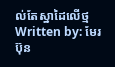ល់តែស្នាដៃលើថ្ម
Written by: មែរប៊ុន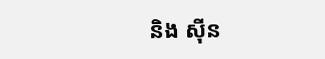និង សុីន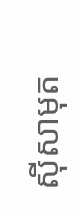សុីសាមុត